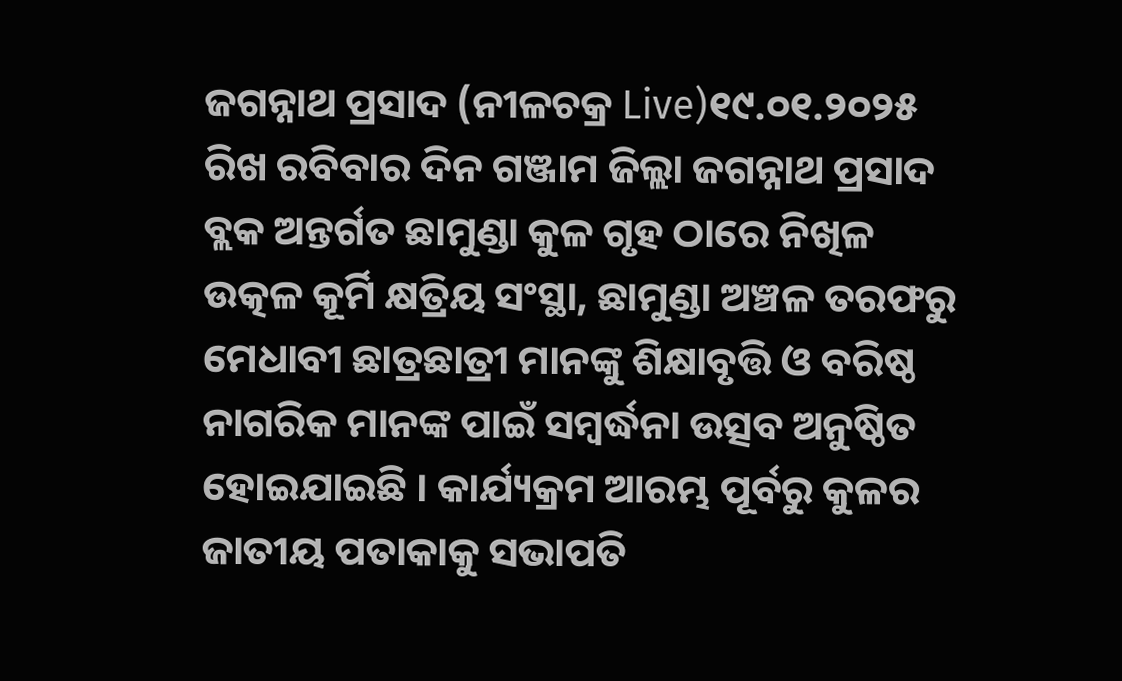ଜଗନ୍ନାଥ ପ୍ରସାଦ (ନୀଳଚକ୍ର Live)୧୯.୦୧.୨୦୨୫ ରିଖ ରବିବାର ଦିନ ଗଞ୍ଜାମ ଜିଲ୍ଲା ଜଗନ୍ନାଥ ପ୍ରସାଦ ବ୍ଲକ ଅନ୍ତର୍ଗତ ଛାମୁଣ୍ଡା କୁଳ ଗୃହ ଠାରେ ନିଖିଳ ଉତ୍କଳ କୂର୍ମି କ୍ଷତ୍ରିୟ ସଂସ୍ଥା, ଛାମୁଣ୍ଡା ଅଞ୍ଚଳ ତରଫରୁ ମେଧାବୀ ଛାତ୍ରଛାତ୍ରୀ ମାନଙ୍କୁ ଶିକ୍ଷାବୃତ୍ତି ଓ ବରିଷ୍ଠ ନାଗରିକ ମାନଙ୍କ ପାଇଁ ସମ୍ବର୍ଦ୍ଧନା ଉତ୍ସବ ଅନୁଷ୍ଠିତ ହୋଇଯାଇଛି । କାର୍ଯ୍ୟକ୍ରମ ଆରମ୍ଭ ପୂର୍ବରୁ କୁଳର ଜାତୀୟ ପତାକାକୁ ସଭାପତି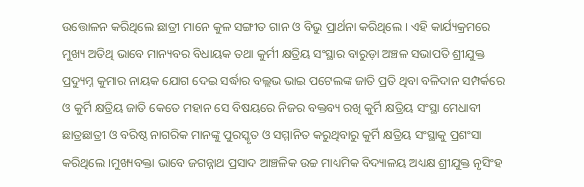ଉତ୍ତୋଳନ କରିଥିଲେ ଛାତ୍ରୀ ମାନେ କୁଳ ସଙ୍ଗୀତ ଗାନ ଓ ବିଭୁ ପ୍ରାର୍ଥନା କରିଥିଲେ । ଏହି କାର୍ଯ୍ୟକ୍ରମରେ ମୁଖ୍ୟ ଅତିଥି ଭାବେ ମାନ୍ୟବର ବିଧାୟକ ତଥା କୁର୍ମୀ କ୍ଷତ୍ରିୟ ସଂସ୍ଥାର ବାରୁଡ଼ା ଅଞ୍ଚଳ ସଭାପତି ଶ୍ରୀଯୁକ୍ତ ପ୍ରଦ୍ୟୁମ୍ନ କୁମାର ନାୟକ ଯୋଗ ଦେଇ ସର୍ଦ୍ଧାର ବଲ୍ଲଭ ଭାଇ ପଟେଲଙ୍କ ଜାତି ପ୍ରତି ଥିବା ବଳିଦାନ ସମ୍ପର୍କରେ ଓ କୁର୍ମି କ୍ଷତ୍ରିୟ ଜାତି କେତେ ମହାନ ସେ ବିଷୟରେ ନିଜର ବକ୍ତବ୍ୟ ରଖି କୁର୍ମି କ୍ଷତ୍ରିୟ ସଂସ୍ଥା ମେଧାବୀ ଛାତ୍ରଛାତ୍ରୀ ଓ ବରିଷ୍ଠ ନାଗରିକ ମାନଙ୍କୁ ପୁରସ୍କୃତ ଓ ସମ୍ମାନିତ କରୁଥିବାରୁ କୁର୍ମି କ୍ଷତ୍ରିୟ ସଂସ୍ଥାକୁ ପ୍ରଶଂସା କରିଥିଲେ ।ମୁଖ୍ୟବକ୍ତା ଭାବେ ଜଗନ୍ନାଥ ପ୍ରସାଦ ଆଞ୍ଚଳିକ ଉଚ୍ଚ ମାଧ୍ୟମିକ ବିଦ୍ୟାଳୟ ଅଧ୍ୟକ୍ଷ ଶ୍ରୀଯୁକ୍ତ ନୃସିଂହ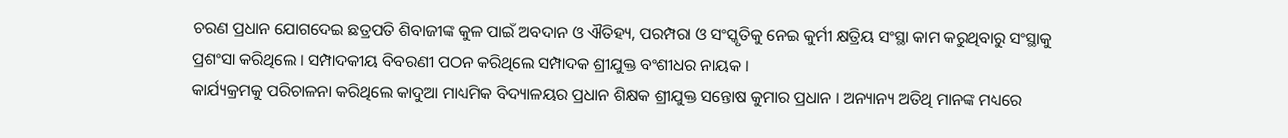ଚରଣ ପ୍ରଧାନ ଯୋଗଦେଇ ଛତ୍ରପତି ଶିବାଜୀଙ୍କ କୁଳ ପାଇଁ ଅବଦାନ ଓ ଐତିହ୍ୟ, ପରମ୍ପରା ଓ ସଂସ୍କୃତିକୁ ନେଇ କୁର୍ମୀ କ୍ଷତ୍ରିୟ ସଂସ୍ଥା କାମ କରୁଥିବାରୁ ସଂସ୍ଥାକୁ ପ୍ରଶଂସା କରିଥିଲେ । ସମ୍ପାଦକୀୟ ବିବରଣୀ ପଠନ କରିଥିଲେ ସମ୍ପାଦକ ଶ୍ରୀଯୁକ୍ତ ବଂଶୀଧର ନାୟକ ।
କାର୍ଯ୍ୟକ୍ରମକୁ ପରିଚାଳନା କରିଥିଲେ କାଦୁଆ ମାଧ୍ୟମିକ ବିଦ୍ୟାଳୟର ପ୍ରଧାନ ଶିକ୍ଷକ ଶ୍ରୀଯୁକ୍ତ ସନ୍ତୋଷ କୁମାର ପ୍ରଧାନ । ଅନ୍ୟାନ୍ୟ ଅତିଥି ମାନଙ୍କ ମଧ୍ୟରେ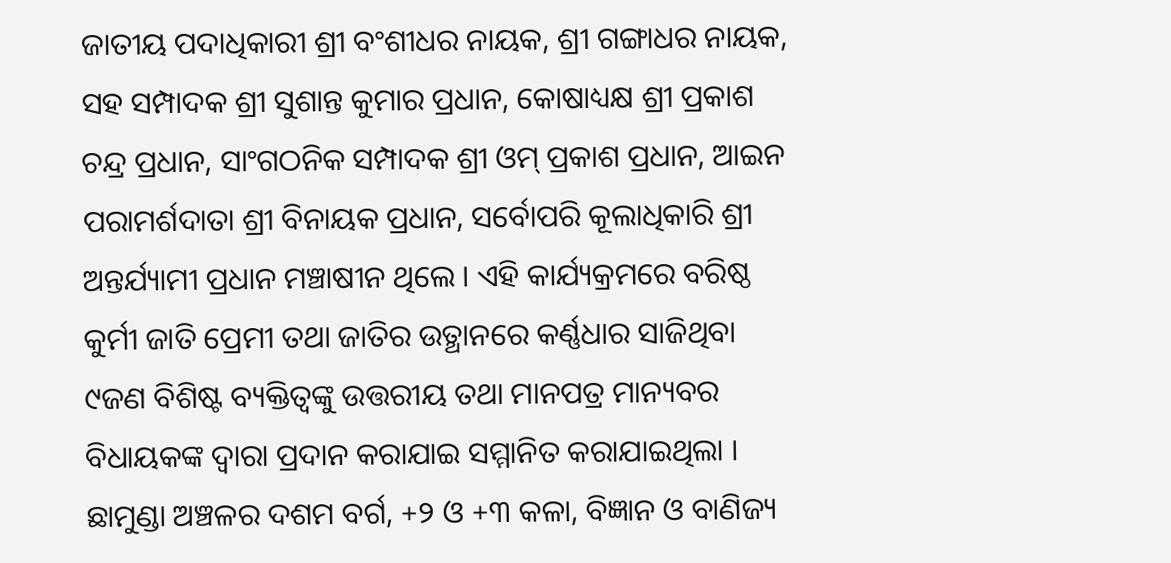ଜାତୀୟ ପଦାଧିକାରୀ ଶ୍ରୀ ବଂଶୀଧର ନାୟକ, ଶ୍ରୀ ଗଙ୍ଗାଧର ନାୟକ, ସହ ସମ୍ପାଦକ ଶ୍ରୀ ସୁଶାନ୍ତ କୁମାର ପ୍ରଧାନ, କୋଷାଧ୍ୟକ୍ଷ ଶ୍ରୀ ପ୍ରକାଶ ଚନ୍ଦ୍ର ପ୍ରଧାନ, ସାଂଗଠନିକ ସମ୍ପାଦକ ଶ୍ରୀ ଓମ୍ ପ୍ରକାଶ ପ୍ରଧାନ, ଆଇନ ପରାମର୍ଶଦାତା ଶ୍ରୀ ବିନାୟକ ପ୍ରଧାନ, ସର୍ବୋପରି କୂଲାଧିକାରି ଶ୍ରୀ ଅନ୍ତର୍ଯ୍ୟାମୀ ପ୍ରଧାନ ମଞ୍ଚାଷୀନ ଥିଲେ । ଏହି କାର୍ଯ୍ୟକ୍ରମରେ ବରିଷ୍ଠ କୁର୍ମୀ ଜାତି ପ୍ରେମୀ ତଥା ଜାତିର ଉତ୍ଥାନରେ କର୍ଣ୍ଣଧାର ସାଜିଥିବା ୯ଜଣ ବିଶିଷ୍ଟ ବ୍ୟକ୍ତିତ୍ୱଙ୍କୁ ଉତ୍ତରୀୟ ତଥା ମାନପତ୍ର ମାନ୍ୟବର ବିଧାୟକଙ୍କ ଦ୍ଵାରା ପ୍ରଦାନ କରାଯାଇ ସମ୍ମାନିତ କରାଯାଇଥିଲା ।
ଛାମୁଣ୍ଡା ଅଞ୍ଚଳର ଦଶମ ବର୍ଗ, +୨ ଓ +୩ କଳା, ବିଜ୍ଞାନ ଓ ବାଣିଜ୍ୟ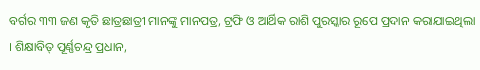ବର୍ଗର ୩୩ ଜଣ କୃତି ଛାତ୍ରଛାତ୍ରୀ ମାନଙ୍କୁ ମାନପତ୍ର, ଟ୍ରଫି ଓ ଆର୍ଥିକ ରାଶି ପୁରସ୍କାର ରୂପେ ପ୍ରଦାନ କରାଯାଇଥିଲା । ଶିକ୍ଷାବିତ୍ ପୂର୍ଣ୍ଣଚନ୍ଦ୍ର ପ୍ରଧାନ,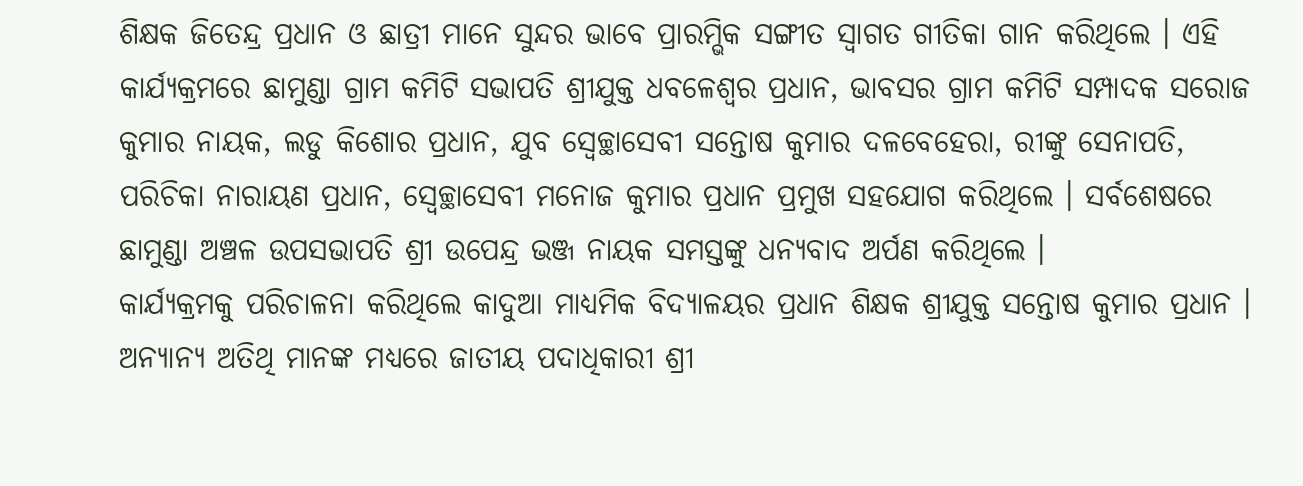ଶିକ୍ଷକ ଜିତେନ୍ଦ୍ର ପ୍ରଧାନ ଓ ଛାତ୍ରୀ ମାନେ ସୁନ୍ଦର ଭାବେ ପ୍ରାରମ୍ଭିକ ସଙ୍ଗୀତ ସ୍ବାଗତ ଗୀତିକା ଗାନ କରିଥିଲେ । ଏହି କାର୍ଯ୍ୟକ୍ରମରେ ଛାମୁଣ୍ଡା ଗ୍ରାମ କମିଟି ସଭାପତି ଶ୍ରୀଯୁକ୍ତ ଧବଳେଶ୍ଵର ପ୍ରଧାନ, ଭାବସର ଗ୍ରାମ କମିଟି ସମ୍ପାଦକ ସରୋଜ କୁମାର ନାୟକ, ଲଡୁ କିଶୋର ପ୍ରଧାନ, ଯୁବ ସ୍ବେଚ୍ଛାସେବୀ ସନ୍ତୋଷ କୁମାର ଦଳବେହେରା, ରୀଙ୍କୁ ସେନାପତି, ପରିଚିକା ନାରାୟଣ ପ୍ରଧାନ, ସ୍ବେଚ୍ଛାସେବୀ ମନୋଜ କୁମାର ପ୍ରଧାନ ପ୍ରମୁଖ ସହଯୋଗ କରିଥିଲେ । ସର୍ବଶେଷରେ ଛାମୁଣ୍ଡା ଅଞ୍ଚଳ ଉପସଭାପତି ଶ୍ରୀ ଉପେନ୍ଦ୍ର ଭଞ୍ଜ ନାୟକ ସମସ୍ତଙ୍କୁ ଧନ୍ୟବାଦ ଅର୍ପଣ କରିଥିଲେ ।
କାର୍ଯ୍ୟକ୍ରମକୁ ପରିଚାଳନା କରିଥିଲେ କାଦୁଆ ମାଧ୍ୟମିକ ବିଦ୍ୟାଳୟର ପ୍ରଧାନ ଶିକ୍ଷକ ଶ୍ରୀଯୁକ୍ତ ସନ୍ତୋଷ କୁମାର ପ୍ରଧାନ । ଅନ୍ୟାନ୍ୟ ଅତିଥି ମାନଙ୍କ ମଧ୍ୟରେ ଜାତୀୟ ପଦାଧିକାରୀ ଶ୍ରୀ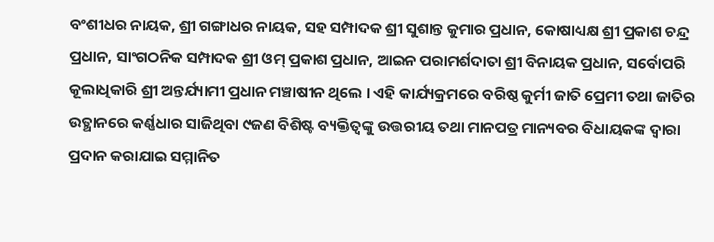ବଂଶୀଧର ନାୟକ, ଶ୍ରୀ ଗଙ୍ଗାଧର ନାୟକ, ସହ ସମ୍ପାଦକ ଶ୍ରୀ ସୁଶାନ୍ତ କୁମାର ପ୍ରଧାନ, କୋଷାଧ୍ୟକ୍ଷ ଶ୍ରୀ ପ୍ରକାଶ ଚନ୍ଦ୍ର ପ୍ରଧାନ, ସାଂଗଠନିକ ସମ୍ପାଦକ ଶ୍ରୀ ଓମ୍ ପ୍ରକାଶ ପ୍ରଧାନ, ଆଇନ ପରାମର୍ଶଦାତା ଶ୍ରୀ ବିନାୟକ ପ୍ରଧାନ, ସର୍ବୋପରି କୂଲାଧିକାରି ଶ୍ରୀ ଅନ୍ତର୍ଯ୍ୟାମୀ ପ୍ରଧାନ ମଞ୍ଚାଷୀନ ଥିଲେ । ଏହି କାର୍ଯ୍ୟକ୍ରମରେ ବରିଷ୍ଠ କୁର୍ମୀ ଜାତି ପ୍ରେମୀ ତଥା ଜାତିର ଉତ୍ଥାନରେ କର୍ଣ୍ଣଧାର ସାଜିଥିବା ୯ଜଣ ବିଶିଷ୍ଟ ବ୍ୟକ୍ତିତ୍ୱଙ୍କୁ ଉତ୍ତରୀୟ ତଥା ମାନପତ୍ର ମାନ୍ୟବର ବିଧାୟକଙ୍କ ଦ୍ଵାରା ପ୍ରଦାନ କରାଯାଇ ସମ୍ମାନିତ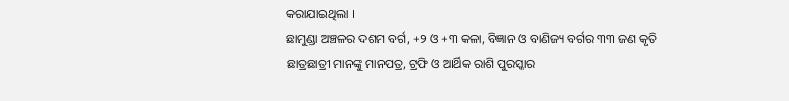କରାଯାଇଥିଲା ।
ଛାମୁଣ୍ଡା ଅଞ୍ଚଳର ଦଶମ ବର୍ଗ, +୨ ଓ +୩ କଳା, ବିଜ୍ଞାନ ଓ ବାଣିଜ୍ୟ ବର୍ଗର ୩୩ ଜଣ କୃତି ଛାତ୍ରଛାତ୍ରୀ ମାନଙ୍କୁ ମାନପତ୍ର, ଟ୍ରଫି ଓ ଆର୍ଥିକ ରାଶି ପୁରସ୍କାର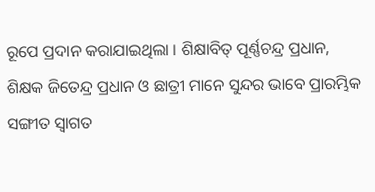ରୂପେ ପ୍ରଦାନ କରାଯାଇଥିଲା । ଶିକ୍ଷାବିତ୍ ପୂର୍ଣ୍ଣଚନ୍ଦ୍ର ପ୍ରଧାନ, ଶିକ୍ଷକ ଜିତେନ୍ଦ୍ର ପ୍ରଧାନ ଓ ଛାତ୍ରୀ ମାନେ ସୁନ୍ଦର ଭାବେ ପ୍ରାରମ୍ଭିକ ସଙ୍ଗୀତ ସ୍ବାଗତ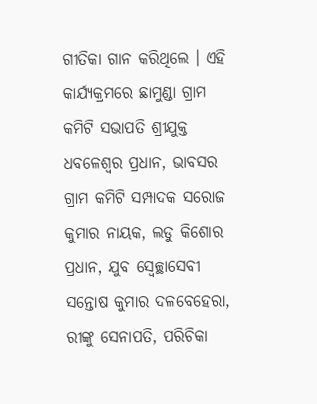ଗୀତିକା ଗାନ କରିଥିଲେ । ଏହି କାର୍ଯ୍ୟକ୍ରମରେ ଛାମୁଣ୍ଡା ଗ୍ରାମ କମିଟି ସଭାପତି ଶ୍ରୀଯୁକ୍ତ ଧବଳେଶ୍ଵର ପ୍ରଧାନ, ଭାବସର ଗ୍ରାମ କମିଟି ସମ୍ପାଦକ ସରୋଜ କୁମାର ନାୟକ, ଲଡୁ କିଶୋର ପ୍ରଧାନ, ଯୁବ ସ୍ବେଚ୍ଛାସେବୀ ସନ୍ତୋଷ କୁମାର ଦଳବେହେରା, ରୀଙ୍କୁ ସେନାପତି, ପରିଚିକା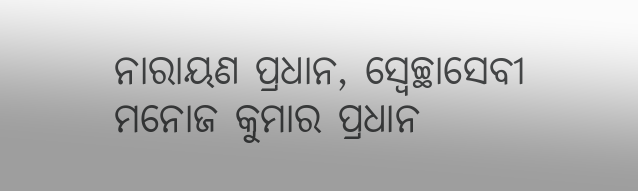ନାରାୟଣ ପ୍ରଧାନ, ସ୍ବେଚ୍ଛାସେବୀ ମନୋଜ କୁମାର ପ୍ରଧାନ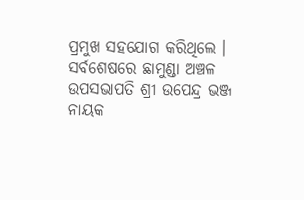ପ୍ରମୁଖ ସହଯୋଗ କରିଥିଲେ । ସର୍ବଶେଷରେ ଛାମୁଣ୍ଡା ଅଞ୍ଚଳ ଉପସଭାପତି ଶ୍ରୀ ଉପେନ୍ଦ୍ର ଭଞ୍ଜ ନାୟକ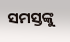ସମସ୍ତଙ୍କୁ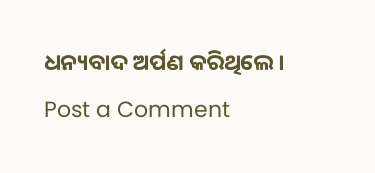ଧନ୍ୟବାଦ ଅର୍ପଣ କରିଥିଲେ ।
Post a Comment